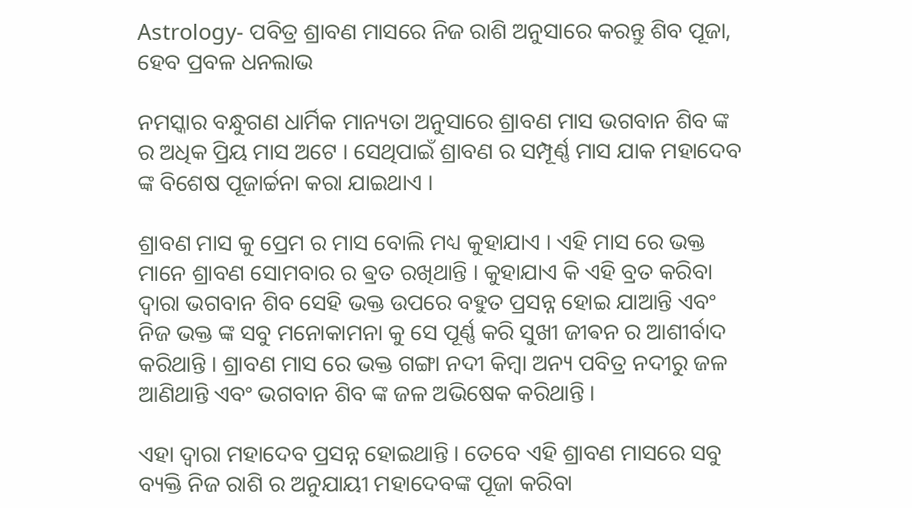Astrology- ପବିତ୍ର ଶ୍ରାବଣ ମାସରେ ନିଜ ରାଶି ଅନୁସାରେ କରନ୍ତୁ ଶିବ ପୂଜା, ହେବ ପ୍ରବଳ ଧନଲାଭ

ନମସ୍କାର ବନ୍ଧୁଗଣ ଧାର୍ମିକ ମାନ୍ୟତା ଅନୁସାରେ ଶ୍ରାବଣ ମାସ ଭଗବାନ ଶିବ ଙ୍କ ର ଅଧିକ ପ୍ରିୟ ମାସ ଅଟେ । ସେଥିପାଇଁ ଶ୍ରାବଣ ର ସମ୍ପୂର୍ଣ୍ଣ ମାସ ଯାକ ମହାଦେବ ଙ୍କ ବିଶେଷ ପୂଜାର୍ଚ୍ଚନା କରା ଯାଇଥାଏ ।

ଶ୍ରାବଣ ମାସ କୁ ପ୍ରେମ ର ମାସ ବୋଲି ମଧ୍ୟ କୁହାଯାଏ । ଏହି ମାସ ରେ ଭକ୍ତ ମାନେ ଶ୍ରାବଣ ସୋମବାର ର ଵ୍ରତ ରଖିଥାନ୍ତି । କୁହାଯାଏ କି ଏହି ବ୍ରତ କରିବା ଦ୍ୱାରା ଭଗବାନ ଶିବ ସେହି ଭକ୍ତ ଉପରେ ବହୁତ ପ୍ରସନ୍ନ ହୋଇ ଯାଆନ୍ତି ଏବଂ ନିଜ ଭକ୍ତ ଙ୍କ ସବୁ ମନୋକାମନା କୁ ସେ ପୂର୍ଣ୍ଣ କରି ସୁଖୀ ଜୀଵନ ର ଆଶୀର୍ବାଦ କରିଥାନ୍ତି । ଶ୍ରାବଣ ମାସ ରେ ଭକ୍ତ ଗଙ୍ଗା ନଦୀ କିମ୍ବା ଅନ୍ୟ ପବିତ୍ର ନଦୀରୁ ଜଳ ଆଣିଥାନ୍ତି ଏବଂ ଭଗବାନ ଶିବ ଙ୍କ ଜଳ ଅଭିଷେକ କରିଥାନ୍ତି ।

ଏହା ଦ୍ୱାରା ମହାଦେବ ପ୍ରସନ୍ନ ହୋଇଥାନ୍ତି । ତେବେ ଏହି ଶ୍ରାବଣ ମାସରେ ସବୁ ବ୍ୟକ୍ତି ନିଜ ରାଶି ର ଅନୁଯାୟୀ ମହାଦେବଙ୍କ ପୂଜା କରିବା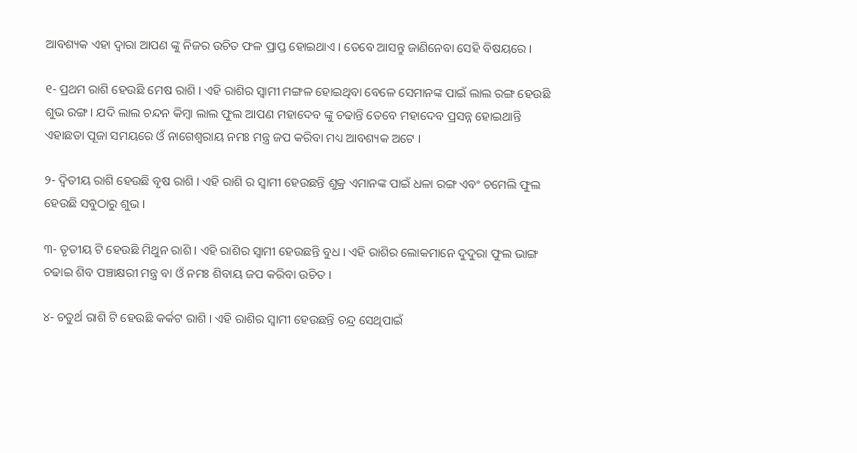ଆବଶ୍ୟକ ଏହା ଦ୍ୱାରା ଆପଣ ଙ୍କୁ ନିଜର ଉଚିତ ଫଳ ପ୍ରାପ୍ତ ହୋଇଥାଏ । ତେବେ ଆସନ୍ତୁ ଜାଣିନେବା ସେହି ବିଷୟରେ ।

୧- ପ୍ରଥମ ରାଶି ହେଉଛି ମେଷ ରାଶି । ଏହି ରାଶିର ସ୍ଵାମୀ ମଙ୍ଗଳ ହୋଇଥିବା ବେଳେ ସେମାନଙ୍କ ପାଇଁ ଲାଲ ରଙ୍ଗ ହେଉଛି ଶୁଭ ରଙ୍ଗ । ଯଦି ଲାଲ ଚନ୍ଦନ କିମ୍ବା ଲାଲ ଫୁଲ ଆପଣ ମହାଦେବ ଙ୍କୁ ଚଢାନ୍ତି ତେବେ ମହାଦେବ ପ୍ରସନ୍ନ ହୋଇଥାନ୍ତି ଏହାଛଡା ପୂଜା ସମୟରେ ଓଁ ନାଗେଶ୍ୱରାୟ ନମଃ ମନ୍ତ୍ର ଜପ କରିବା ମଧ୍ୟ ଆବଶ୍ୟକ ଅଟେ ।

୨- ଦ୍ଵିତୀୟ ରାଶି ହେଉଛି ବୃଷ ରାଶି । ଏହି ରାଶି ର ସ୍ୱାମୀ ହେଉଛନ୍ତି ଶୁକ୍ର ଏମାନଙ୍କ ପାଇଁ ଧଳା ରଙ୍ଗ ଏବଂ ଚମେଲି ଫୁଲ ହେଉଛି ସବୁଠାରୁ ଶୁଭ ।

୩- ତୃତୀୟ ଟି ହେଉଛି ମିଥୁନ ରାଶି । ଏହି ରାଶିର ସ୍ୱାମୀ ହେଉଛନ୍ତି ବୁଧ । ଏହି ରାଶିର ଲୋକମାନେ ଦୁଦୁରା ଫୁଲ ଭାଙ୍ଗ ଚଢାଇ ଶିବ ପଞ୍ଚାକ୍ଷରୀ ମନ୍ତ୍ର ବା ଓଁ ନମଃ ଶିବାୟ ଜପ କରିବା ଉଚିତ ।

୪- ଚତୁର୍ଥ ରାଶି ଟି ହେଉଛି କର୍କଟ ରାଶି । ଏହି ରାଶିର ସ୍ଵାମୀ ହେଉଛନ୍ତି ଚନ୍ଦ୍ର ସେଥିପାଇଁ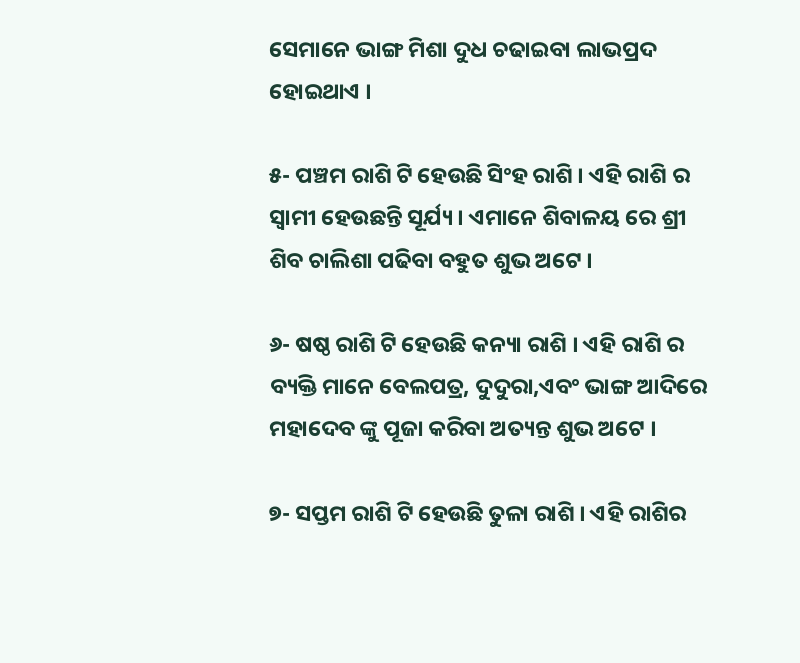ସେମାନେ ଭାଙ୍ଗ ମିଶା ଦୁଧ ଚଢାଇବା ଲାଭପ୍ରଦ ହୋଇଥାଏ ।

୫- ପଞ୍ଚମ ରାଶି ଟି ହେଉଛି ସିଂହ ରାଶି । ଏହି ରାଶି ର ସ୍ଵାମୀ ହେଉଛନ୍ତି ସୂର୍ଯ୍ୟ । ଏମାନେ ଶିବାଳୟ ରେ ଶ୍ରୀ ଶିବ ଚାଲିଶା ପଢିବା ବହୁତ ଶୁଭ ଅଟେ ।

୬- ଷଷ୍ଠ ରାଶି ଟି ହେଉଛି କନ୍ୟା ରାଶି । ଏହି ରାଶି ର ବ୍ୟକ୍ତି ମାନେ ବେଲପତ୍ର, ଦୁଦୁରା,ଏବଂ ଭାଙ୍ଗ ଆଦିରେ ମହାଦେବ ଙ୍କୁ ପୂଜା କରିବା ଅତ୍ୟନ୍ତ ଶୁଭ ଅଟେ ।

୭- ସପ୍ତମ ରାଶି ଟି ହେଉଛି ତୁଳା ରାଶି । ଏହି ରାଶିର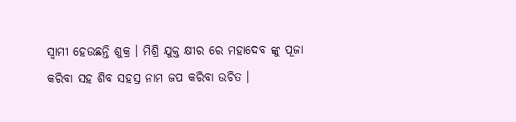ସ୍ୱାମୀ ହେଉଛନ୍ତି ଶୁକ୍ର । ମିଶ୍ରି ଯୁକ୍ତ କ୍ଷୀର ରେ ମହାଦେବ ଙ୍କୁ ପୂଜା କରିବା ସହ ଶିବ ସହସ୍ର ନାମ ଜପ କରିବା ଉଚିତ ।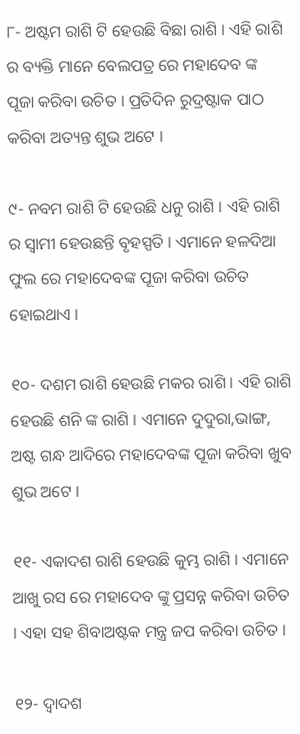୮- ଅଷ୍ଟମ ରାଶି ଟି ହେଉଛି ବିଛା ରାଶି । ଏହି ରାଶି ର ବ୍ୟକ୍ତି ମାନେ ବେଲପତ୍ର ରେ ମହାଦେବ ଙ୍କ ପୂଜା କରିବା ଉଚିତ । ପ୍ରତିଦିନ ରୁଦ୍ରଷ୍ଟାକ ପାଠ କରିବା ଅତ୍ୟନ୍ତ ଶୁଭ ଅଟେ ।

୯- ନବମ ରାଶି ଟି ହେଉଛି ଧନୁ ରାଶି । ଏହି ରାଶି ର ସ୍ଵାମୀ ହେଉଛନ୍ତି ବୃହସ୍ପତି । ଏମାନେ ହଳଦିଆ ଫୁଲ ରେ ମହାଦେବଙ୍କ ପୂଜା କରିବା ଉଚିତ ହୋଇଥାଏ ।

୧୦- ଦଶମ ରାଶି ହେଉଛି ମକର ରାଶି । ଏହି ରାଶି ହେଉଛି ଶନି ଙ୍କ ରାଶି । ଏମାନେ ଦୁଦୁରା,ଭାଙ୍ଗ, ଅଷ୍ଟ ଗନ୍ଧ ଆଦିରେ ମହାଦେବଙ୍କ ପୂଜା କରିବା ଖୁବ ଶୁଭ ଅଟେ ।

୧୧- ଏକାଦଶ ରାଶି ହେଉଛି କୁମ୍ଭ ରାଶି । ଏମାନେ ଆଖୁ ରସ ରେ ମହାଦେବ ଙ୍କୁ ପ୍ରସନ୍ନ କରିବା ଉଚିତ । ଏହା ସହ ଶିବାଅଷ୍ଟକ ମନ୍ତ୍ର ଜପ କରିବା ଉଚିତ ।

୧୨- ଦ୍ଵାଦଶ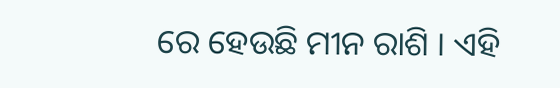ରେ ହେଉଛି ମୀନ ରାଶି । ଏହି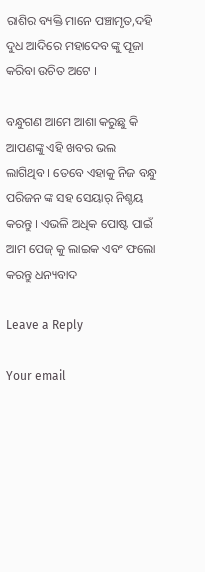ରାଶିର ବ୍ୟକ୍ତି ମାନେ ପଞ୍ଚାମୃତ,ଦହି ଦୁଧ ଆଦିରେ ମହାଦେବ ଙ୍କୁ ପୂଜା କରିବା ଉଚିତ ଅଟେ ।

ବନ୍ଧୁଗଣ ଆମେ ଆଶା କରୁଛୁ କି ଆପଣଙ୍କୁ ଏହି ଖବର ଭଲ ଲାଗିଥିବ । ତେବେ ଏହାକୁ ନିଜ ବନ୍ଧୁ ପରିଜନ ଙ୍କ ସହ ସେୟାର୍ ନିଶ୍ଚୟ କରନ୍ତୁ । ଏଭଳି ଅଧିକ ପୋଷ୍ଟ ପାଇଁ ଆମ ପେଜ୍ କୁ ଲାଇକ ଏବଂ ଫଲୋ କରନ୍ତୁ ଧନ୍ୟବାଦ

Leave a Reply

Your email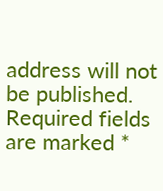address will not be published. Required fields are marked *